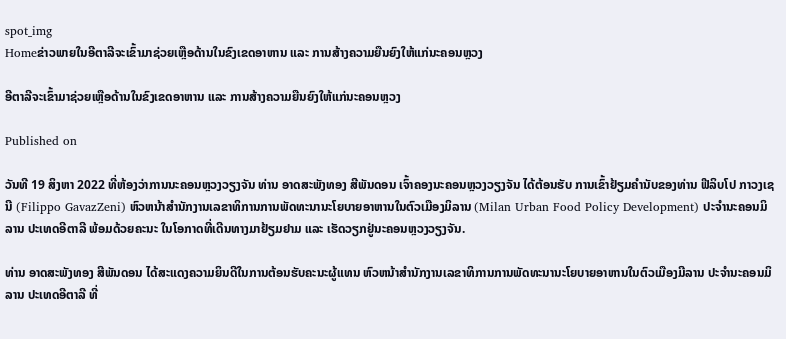spot_img
Homeຂ່າວພາຍໃນອີຕາລີຈະເຂົ້າມາຊ່ວຍເຫຼືອດ້ານໃນຂົງເຂດອາຫານ ແລະ ການສ້າງຄວາມຍືນຍົງໃຫ້ແກ່ນະຄອນຫຼວງ

ອີຕາລີຈະເຂົ້າມາຊ່ວຍເຫຼືອດ້ານໃນຂົງເຂດອາຫານ ແລະ ການສ້າງຄວາມຍືນຍົງໃຫ້ແກ່ນະຄອນຫຼວງ

Published on

ວັນທີ 19 ສິງຫາ 2022 ທີ່ຫ້ອງວ່າການນະຄອນຫຼວງວຽງຈັນ ທ່ານ ອາດສະພັງທອງ ສີພັນດອນ ເຈົ້າຄອງນະຄອນຫຼວງວຽງຈັນ ໄດ້ຕ້ອນຮັບ ການເຂົ້າຢ້ຽມຄໍານັບຂອງທ່ານ ຟີລິບໂປ ກາວງເຊນີ (Filippo GavazZeni) ຫົວຫນ້າສໍານັກງານເລຂາທິການການພັດທະນານະໂຍບາຍອາຫານໃນຕົວເມືອງມິລານ (Milan Urban Food Policy Development) ປະຈໍານະຄອນມິລານ ປະເທດອີຕາລີ ພ້ອມດ້ວຍຄະນະ ໃນໂອກາດທີ່ເດີນທາງມາຢ້ຽມຢາມ ແລະ ເຮັດວຽກຢູ່ນະຄອນຫຼວງວຽງຈັນ.

ທ່ານ ອາດສະພັງທອງ ສີພັນດອນ ໄດ້ສະແດງຄວາມຍິນດີໃນການຕ້ອນຮັບຄະນະຜູ້ແທນ ຫົວຫນ້າສໍານັກງານເລຂາທິການການພັດທະນານະໂຍບາຍອາຫານໃນຕົວເມືອງມີລານ ປະຈໍານະຄອນມິລານ ປະເທດອີຕາລີ ທີ່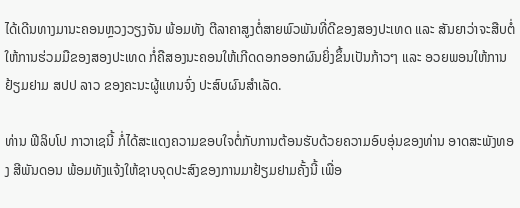ໄດ້ເດີນທາງມານະຄອນຫຼວງວຽງຈັນ ພ້ອມທັງ ຕີລາຄາສູງຕໍ່ສາຍພົວພັນທີ່ດີຂອງສອງປະເທດ ແລະ ສັນຍາວ່າຈະສືບຕໍ່ໃຫ້ການຮ່ວມມືຂອງສອງປະເທດ ກໍ່ຄືສອງນະຄອນໃຫ້ເກີດດອກອອກຜົນຍິ່ງຂຶ້ນເປັນກ້າວໆ ແລະ ອວຍພອນໃຫ້ການຢ້ຽມຢາມ ສປປ ລາວ ຂອງຄະນະຜູ້ແທນຈົ່ງ ປະສົບຜົນສໍາເລັດ.

ທ່ານ ຟີລິບໂປ ກາວາເຊນີ້ ກໍ່ໄດ້ສະແດງຄວາມຂອບໃຈຕໍ່ກັບການຕ້ອນຮັບດ້ວຍຄວາມອົບອຸ່ນຂອງທ່ານ ອາດສະພັງທອງ ສີພັນດອນ ພ້ອມທັງແຈ້ງໃຫ້ຊາບຈຸດປະສົງຂອງການມາຢ້ຽມຢາມຄັ້ງນີ້ ເພື່ອ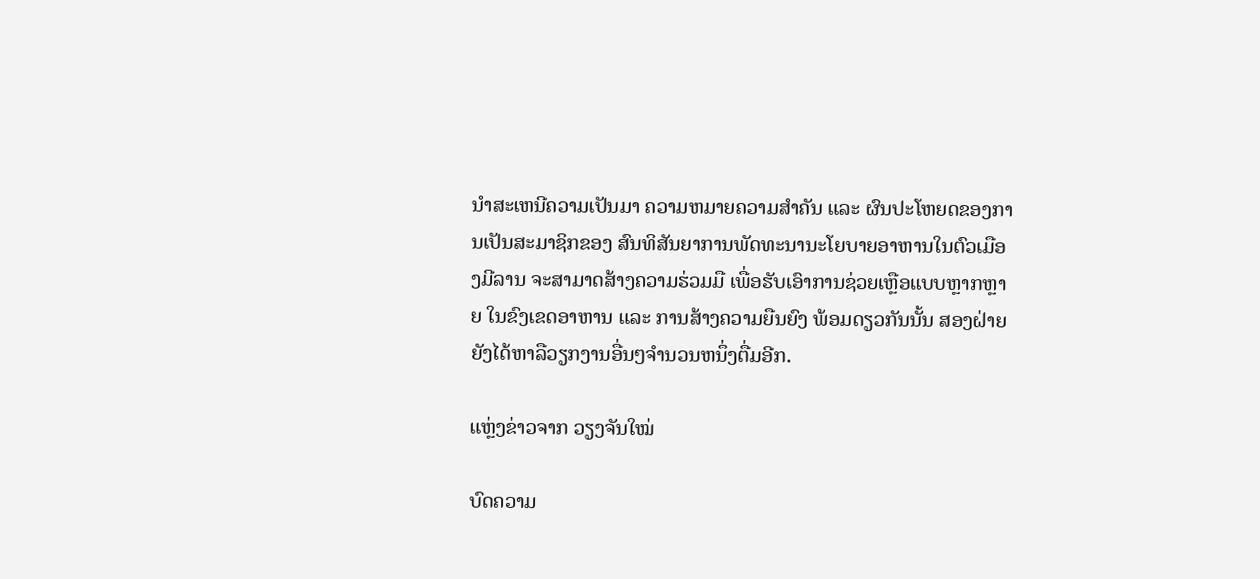ນໍາສະເຫນີຄວາມເປັນມາ ຄວາມຫມາຍຄວາມສໍາຄັນ ແລະ ຜົນປະໂຫຍດຂອງການເປັນສະມາຊິກຂອງ ສົນທິສັນຍາການພັດທະນານະໂຍບາຍອາຫານໃນຕົວເມືອງມີລານ ຈະສາມາດສ້າງຄວາມຮ່ວມມື ເພື່ອຮັບເອົາການຊ່ວຍເຫຼືອແບບຫຼາກຫຼາຍ ໃນຂົງເຂດອາຫານ ແລະ ການສ້າງຄວາມຍືນຍົງ ພ້ອມດຽວກັນນັ້ນ ສອງຝ່າຍຍັງໄດ້ຫາລືວຽກງານອື່ນໆຈໍານວນຫນຶ່ງຕື່ມອີກ.

ແຫຼ່ງຂ່າວຈາກ ວຽງຈັນໃໝ່

ບົດຄວາມ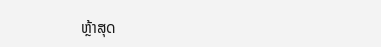ຫຼ້າສຸດ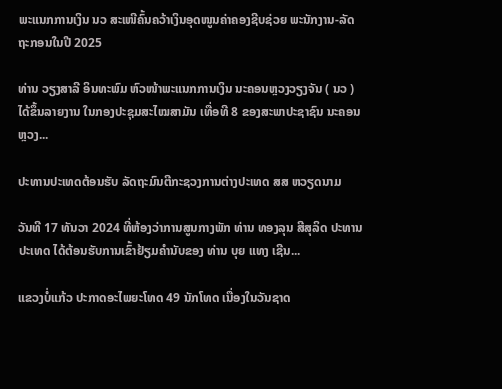ພະແນກການເງິນ ນວ ສະເໜີຄົ້ນຄວ້າເງິນອຸດໜູນຄ່າຄອງຊີບຊ່ວຍ ພະນັກງານ-ລັດຖະກອນໃນປີ 2025

ທ່ານ ວຽງສາລີ ອິນທະພົມ ຫົວໜ້າພະແນກການເງິນ ນະຄອນຫຼວງວຽງຈັນ ( ນວ ) ໄດ້ຂຶ້ນລາຍງານ ໃນກອງປະຊຸມສະໄໝສາມັນ ເທື່ອທີ 8 ຂອງສະພາປະຊາຊົນ ນະຄອນຫຼວງ...

ປະທານປະເທດຕ້ອນຮັບ ລັດຖະມົນຕີກະຊວງການຕ່າງປະເທດ ສສ ຫວຽດນາມ

ວັນທີ 17 ທັນວາ 2024 ທີ່ຫ້ອງວ່າການສູນກາງພັກ ທ່ານ ທອງລຸນ ສີສຸລິດ ປະທານປະເທດ ໄດ້ຕ້ອນຮັບການເຂົ້າຢ້ຽມຄຳນັບຂອງ ທ່ານ ບຸຍ ແທງ ເຊີນ...

ແຂວງບໍ່ແກ້ວ ປະກາດອະໄພຍະໂທດ 49 ນັກໂທດ ເນື່ອງໃນວັນຊາດ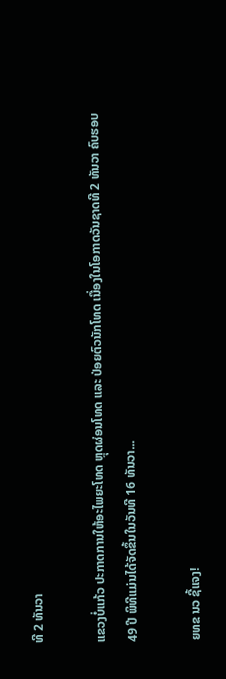ທີ 2 ທັນວາ

ແຂວງບໍ່ແກ້ວ ປະກາດການໃຫ້ອະໄພຍະໂທດ ຫຼຸດຜ່ອນໂທດ ແລະ ປ່ອຍຕົວນັກໂທດ ເນື່ອງໃນໂອກາດວັນຊາດທີ 2 ທັນວາ ຄົບຮອບ 49 ປີ ພິທີແມ່ນໄດ້ຈັດຂຶ້ນໃນວັນທີ 16 ທັນວາ...

ຍທຂ ນວ ຊີ້ແຈງ!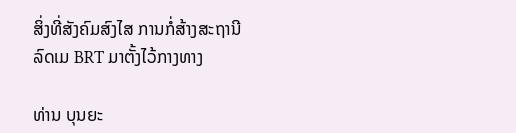ສິ່ງທີ່ສັງຄົມສົງໄສ ການກໍ່ສ້າງສະຖານີລົດເມ BRT ມາຕັ້ງໄວ້ກາງທາງ

ທ່ານ ບຸນຍະ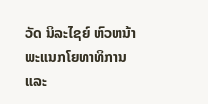ວັດ ນິລະໄຊຍ໌ ຫົວຫນ້າພະແນກໂຍທາທິການ ແລະ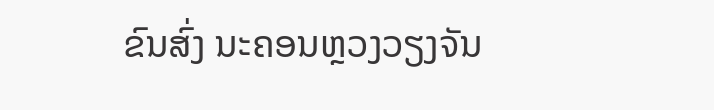ຂົນສົ່ງ ນະຄອນຫຼວງວຽງຈັນ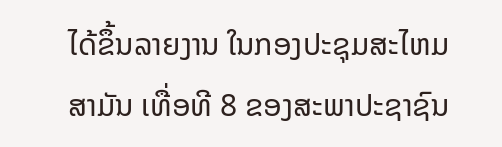ໄດ້ຂຶ້ນລາຍງານ ໃນກອງປະຊຸມສະໄຫມສາມັນ ເທື່ອທີ 8 ຂອງສະພາປະຊາຊົນ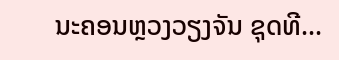ນະຄອນຫຼວງວຽງຈັນ ຊຸດທີ...